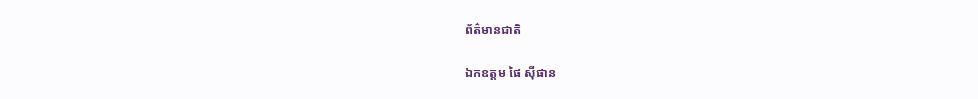ព័ត៌មានជាតិ

ឯកឧត្តម ផៃ ស៊ីផាន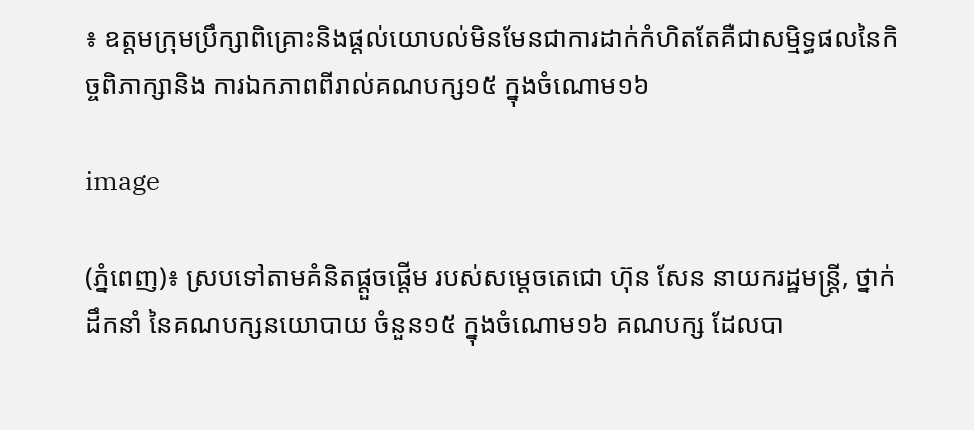៖ ឧត្តមក្រុមប្រឹក្សាពិគ្រោះនិងផ្ដល់យោបល់មិនមែនជាការដាក់កំហិតតែគឺជាសម្មិទ្ធផលនៃកិច្ចពិភាក្សានិង ការឯកភាពពីរាល់គណបក្ស១៥ ក្នុងចំណោម១៦

image

(ភ្នំពេញ)៖ ស្របទៅតាមគំនិតផ្តួចផ្តើម របស់សម្តេចតេជោ ហ៊ុន សែន នាយករដ្ឋមន្ត្រី, ថ្នាក់ដឹកនាំ នៃគណបក្សនយោបាយ ចំនួន១៥ ក្នុងចំណោម១៦ គណបក្ស ដែលបា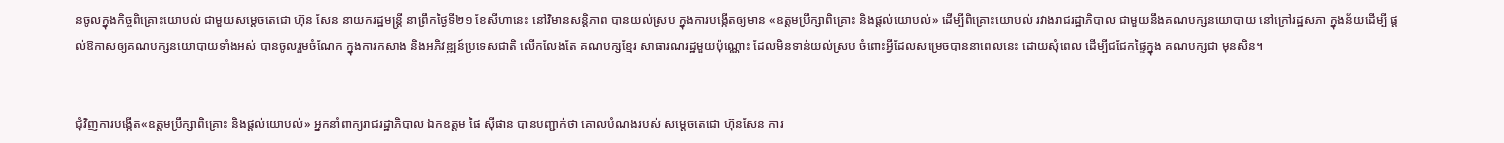នចូលក្នុងកិច្ចពិគ្រោះយោបល់ ជាមួយសម្តេចតេជោ ហ៊ុន សែន នាយករដ្ឋមន្ត្រី នាព្រឹកថ្ងៃទី២១ ខែសីហានេះ នៅវិមានសន្តិភាព បានយល់ស្រប ក្នុងការបង្កើតឲ្យមាន «ឧត្តមប្រឹក្សាពិគ្រោះ និងផ្ដល់យោបល់» ដើម្បីពិគ្រោះយោបល់ រវាងរាជរដ្ឋាភិបាល ជាមួយនឹងគណបក្សនយោបាយ នៅក្រៅរដ្ឋសភា ក្នុងន័យដើម្បី ផ្តល់ឱកាសឲ្យគណបក្សនយោបាយទាំងអស់ បានចូលរួមចំណែក ក្នុងការកសាង និងអភិវឌ្ឍន៍ប្រទេសជាតិ លើកលែងតែ គណបក្សខ្មែរ សាធារណរដ្ឋមួយប៉ុណ្ណោះ ដែលមិនទាន់យល់ស្រប ចំពោះអ្វីដែលសម្រេចបាននាពេលនេះ ដោយសុំពេល ដើម្បីជជែកផ្ទៃក្នុង គណបក្សជា មុនសិន។


ជុំវិញការបង្កើត«ឧត្តមប្រឹក្សាពិគ្រោះ និងផ្ដល់យោបល់» អ្នកនាំពាក្យរាជរដ្ឋាភិបាល ឯកឧត្តម ផៃ ស៊ីផាន បានបញ្ជាក់ថា គោលបំណងរបស់ សម្តេចតេជោ ហ៊ុនសែន ការ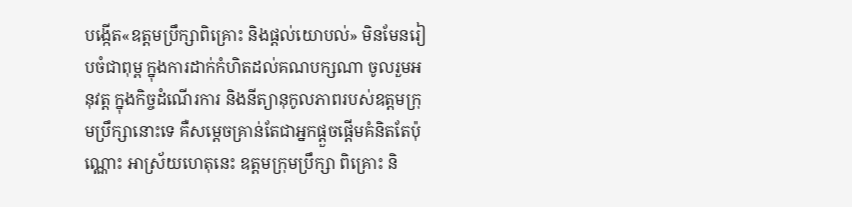បង្កើត«ឧត្តមប្រឹក្សាពិគ្រោះ និងផ្ដល់យោបល់» មិនមែនរៀបចំជាពុម្ព ក្នុងការដាក់កំហិតដល់គណបក្សណា ចូលរួមអនុវត្ត ក្នុងកិច្ចដំណើរការ និងនីត្យានុកូលភាពរបស់ឧត្តមក្រុមប្រឹក្សានោះទេ គឺសម្តេចគ្រាន់តែជាអ្នកផ្ដួចផ្ដើមគំនិតតែប៉ុណ្ណោះ អាស្រ័យហេតុនេះ ឧត្តមក្រុមប្រឹក្សា ពិគ្រោះ និ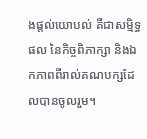ងផ្តល់យោបល់ គឺជាសម្មិទ្ធផល នៃកិច្ចពិភាក្សា និងឯកភាពពីរាល់គណបក្សដែលបានចូលរួម។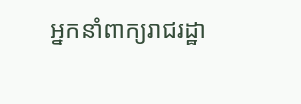អ្នកនាំពាក្យរាជរដ្ឋា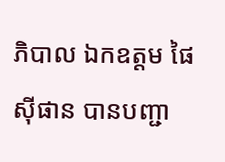ភិបាល ឯកឧត្តម ផៃ ស៊ីផាន បានបញ្ជា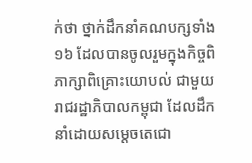ក់ថា ថ្នាក់ដឹកនាំគណបក្សទាំង ១៦ ដែលបានចូលរួមក្នុងកិច្ចពិភាក្សាពិគ្រោះយោបល់ ជាមួយ រាជរដ្ឋាភិបាលកម្ពុជា ដែលដឹកនាំដោយសម្តេចតេជោ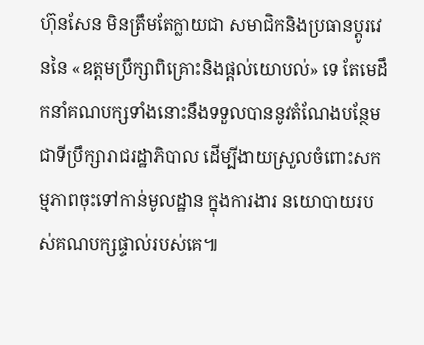ហ៊ុនសែន មិនត្រឹមតែក្លាយជា សមាជិកនិងប្រធានប្តូរវេននៃ «ឧត្តមប្រឹក្សាពិគ្រោះនិងផ្ដល់យោបល់» ទេ តែមេដឹកនាំគណបក្សទាំងនោះនឹងទទួលបាននូវតំណែងបន្ថែមជាទីប្រឹក្សារាជរដ្ឋាភិបាល ដើម្បីងាយស្រួលចំពោះសកម្មភាពចុះទៅកាន់មូលដ្ឋាន ក្នុងការងារ នយោបាយរបស់គណបក្សផ្ទាល់របស់គេ៕